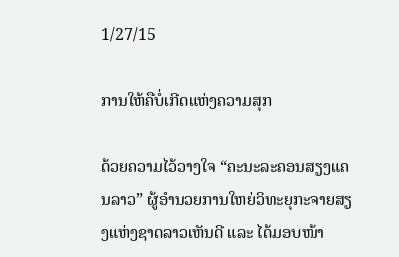1/27/15

ການໃຫ້ຄືບໍ່ເກີດແຫ່ງຄວາມສຸກ

ດ້ວຍຄວາມໄວ້ວາງໃຈ “ຄະນະລະຄອນສຽງແຄນລາວ” ຜູ້ອຳນວຍການໃຫຍ່ວິທະຍຸກະຈາຍສຽງແຫ່ງຊາດລາວເຫັນດີ ແລະ ໄດ້ມອບໜ້າ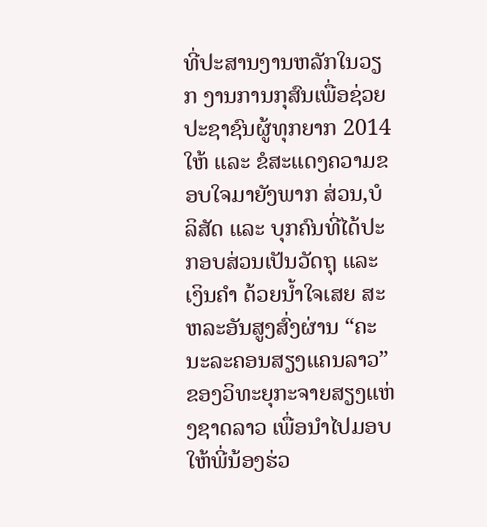ທີ່ປະສານງານຫລັກໃນວຽກ ງານການກຸສົນເພື່ອຊ່ວຍປະຊາຊົນຜູ້ທຸກຍາກ 2014 ໃຫ້ ແລະ ຂໍສະແດງຄວາມຂອບໃຈມາຍັງພາກ ສ່ວນ,ບໍລິສັດ ແລະ ບຸກຄົນທີ່ໄດ້ປະກອບສ່ວນເປັນວັດຖຸ ແລະ ເງິນຄຳ ດ້ວຍນ້ຳໃຈເສຍ ສະຫລະອັນສູງສົ່ງຜ່ານ “ຄະນະລະຄອນສຽງແຄນລາວ” ຂອງວິທະຍຸກະຈາຍສຽງແຫ່ງຊາດລາວ ເພື່ອນຳໄປມອບໃຫ້ພີ່ນ້ອງຮ່ວ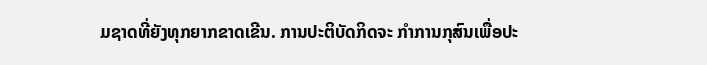ມຊາດທີ່ຍັງທຸກຍາກຂາດເຂີນ. ການປະຕິບັດກິດຈະ ກຳການກຸສົນເພື່ອປະ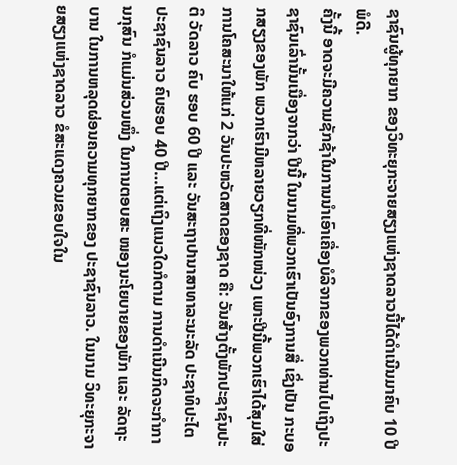ຊາຊົນຜູ້ທຸກຍາກ ຂອງວິທະຍຸກະຈາຍສຽງແຫ່ງຊາດລາວນີ້ໄດ້ດຳເນີນມາຄົບ 10 ປີພໍດີ.
ຄັ້ງນີ້ ອາດຈະມີຄວາມຊັກຊ້າໃນການນຳເອົາເຄື່ອງບໍລິຈາກຂອງພວກທ່ານໄປເຖິງປະຊາຊົນເລົ່ານັ້ນເນື່ອງຈາກວ່າ ປີນີ້ ໃນນາມທີ່ພວກເຮົາເປັນອົງການສື່ ເຊິ່ງເປັນ ກະບອກສຽງຂອງພັກ ພວກເຮົາມີຫລາຍວຽກທີ່ໜັກໜ່ວງ ເພາະປີນີ້ພວກເຮົາໄດ້ສຸມໃສ່ການໂຄສະນາໃຫ້ແກ່ 2 ວັນປະຫວັດສາດຂອງຊາດ ຄື: ວັນສ້າງຕັ້ງພັກປະຊາຊົນປະຕິ ວັດລາວ ຄົບ ຮອບ 60 ປີ ແລະ ວັນສະຖາປານາສາທາລະນະລັດ ປະຊາທິປະໄຕ ປະຊາຊົນລາວ ຄົບຮອບ 40 ປີ…ແຕ່ເຖິງແນວໃດກໍຕາມ ການດຳເນີນກິດຈະກຳການກຸສົນ ກໍແມ່ນສ່ວນໜຶ່ງ ໃນການຕອບສະ ໜອງນະໂຍບາຍຂອງພັກ ແລະ ລັດຖະບານ ໃນການຫລຸດຜ່ອນຄວາມທຸກຍາກຂອງ ປະຊາຊົນລາວ. ໃນນາມ ວິທະຍຸກະຈາຍສຽງແຫ່ງຊາດລາວ ຂໍສະແດງຄວມຂອບໃຈໃນ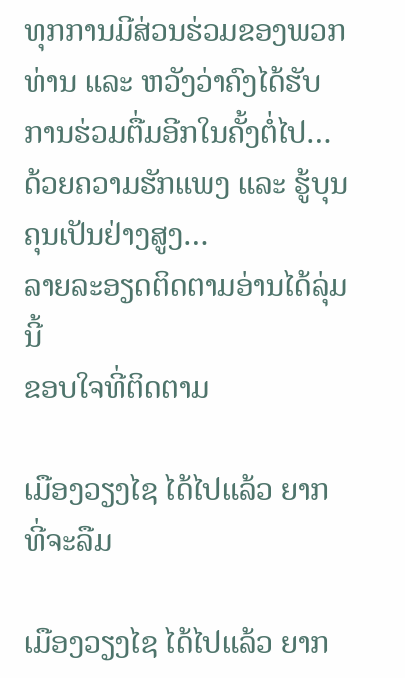ທຸກການມີສ່ວນຮ່ວມຂອງພວກທ່ານ ແລະ ຫວັງວ່າຄົງໄດ້ຮັບການຮ່ວມຕື່ມອີກໃນຄັ້ງຕໍ່ໄປ…ດ້ວຍຄວາມຮັກແພງ ແລະ ຮູ້ບຸນຄຸນເປັນຢ່າງສູງ…
ລາຍລະອຽດຕິດຕາມອ່ານໄດ້ລຸ່ມນີ້
ຂອບໃຈທີ່ຕິດຕາມ

ເມືອງວຽງໄຊ ໄດ້ໄປແລ້ວ ຍາກທີ່ຈະລືມ

ເມືອງວຽງໄຊ ໄດ້ໄປແລ້ວ ຍາກ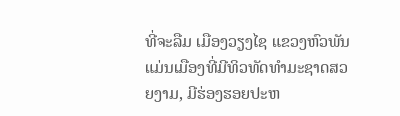ທີ່ຈະລືມ ເມືອງວຽງໄຊ ແຂວງຫົວພັນ ແມ່ນເມືອງທີ່ມີທິວທັດທຳມະຊາດສວຍງາມ, ມີຮ່ອງຮອຍປະຫ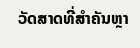ວັດສາດທີ່ສຳຄັນຫຼາ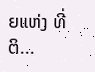ຍແຫ່ງ ທີ່ຕິ...